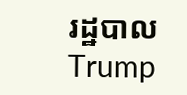រដ្ឋបាល Trump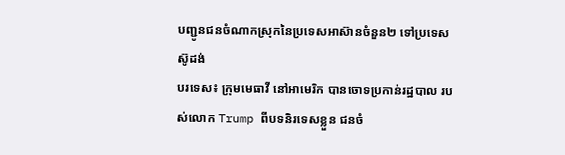បញ្ជូនជនចំណាកស្រុកនៃប្រទេសអាស៊ានចំនួន២ ទៅប្រទេសស៊ូដង់
បរទេស៖ ក្រុមមេធាវី នៅអាមេរិក បានចោទប្រកាន់រដ្ឋបាល របស់លោក Trump ពីបទនិរទេសខ្លួន ជនចំ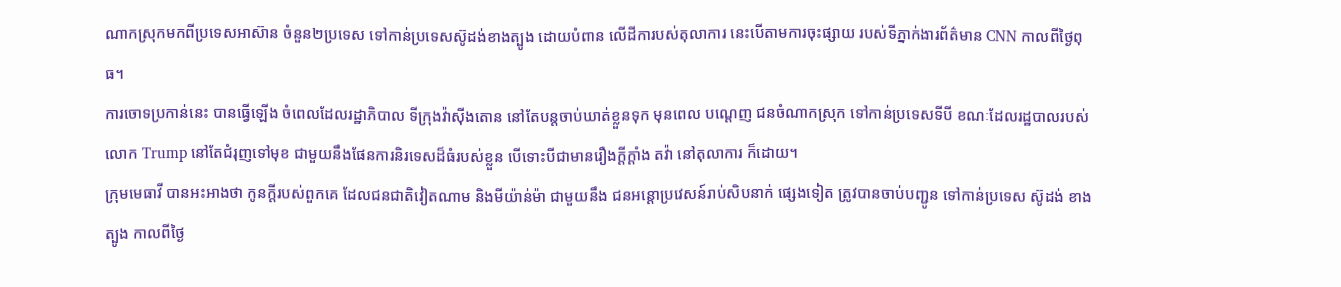ណាកស្រុកមកពីប្រទេសអាស៊ាន ចំនួន២ប្រទេស ទៅកាន់ប្រទេសស៊ូដង់ខាងត្បូង ដោយបំពាន លើដីការបស់តុលាការ នេះបើតាមការចុះផ្សាយ របស់ទីភ្នាក់ងារព័ត៌មាន CNN កាលពីថ្ងៃពុធ។
ការចោទប្រកាន់នេះ បានធ្វើឡើង ចំពេលដែលរដ្ឋាភិបាល ទីក្រុងវ៉ាស៊ីងតោន នៅតែបន្តចាប់ឃាត់ខ្លួនទុក មុនពេល បណ្តេញ ជនចំណាកស្រុក ទៅកាន់ប្រទេសទីបី ខណៈដែលរដ្ឋបាលរបស់លោក Trump នៅតែជំរុញទៅមុខ ជាមួយនឹងផែនការនិរទេសដ៏ធំរបស់ខ្លួន បើទោះបីជាមានរឿងក្តីក្តាំង តវ៉ា នៅតុលាការ ក៏ដោយ។
ក្រុមមេធាវី បានអះអាងថា កូនក្តីរបស់ពួកគេ ដែលជនជាតិវៀតណាម និងមីយ៉ាន់ម៉ា ជាមួយនឹង ជនអន្តោប្រវេសន៍រាប់សិបនាក់ ផ្សេងទៀត ត្រូវបានចាប់បញ្ជូន ទៅកាន់ប្រទេស ស៊ូដង់ ខាងត្បូង កាលពីថ្ងៃ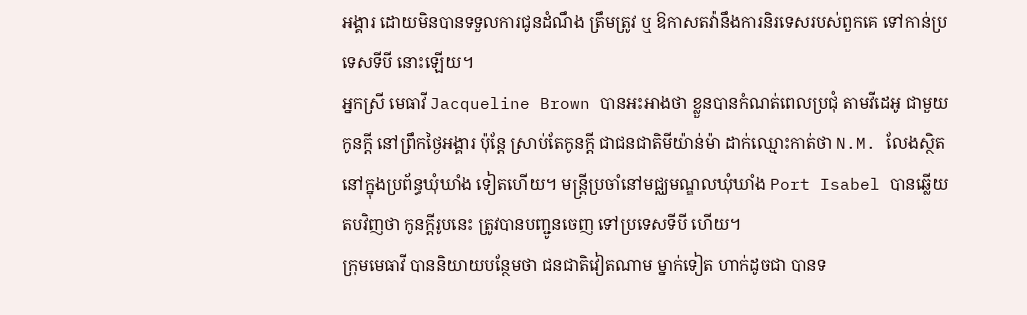អង្គារ ដោយមិនបានទទួលការជូនដំណឹង ត្រឹមត្រូវ ឬ ឱកាសតវ៉ានឹងការនិរទេសរបស់ពួកគេ ទៅកាន់ប្រទេសទីបី នោះឡើយ។
អ្នកស្រី មេធាវី Jacqueline Brown បានអះអាងថា ខ្លួនបានកំណត់ពេលប្រជុំ តាមវីដេអូ ជាមួយកូនក្តី នៅព្រឹកថ្ងៃអង្គារ ប៉ុន្តែ ស្រាប់តែកូនក្តី ជាជនជាតិមីយ៉ាន់ម៉ា ដាក់ឈ្មោះកាត់ថា N.M. លែងស្ថិតនៅក្នុងប្រព័ន្ធឃុំឃាំង ទៀតហើយ។ មន្ត្រីប្រចាំនៅមជ្ឈមណ្ឌលឃុំឃាំង Port Isabel បានឆ្លើយតបវិញថា កូនក្តីរូបនេះ ត្រូវបានបញ្ជូនចេញ ទៅប្រទេសទីបី ហើយ។
ក្រុមមេធាវី បាននិយាយបន្ថែមថា ជនជាតិវៀតណាម ម្នាក់ទៀត ហាក់ដូចជា បានទ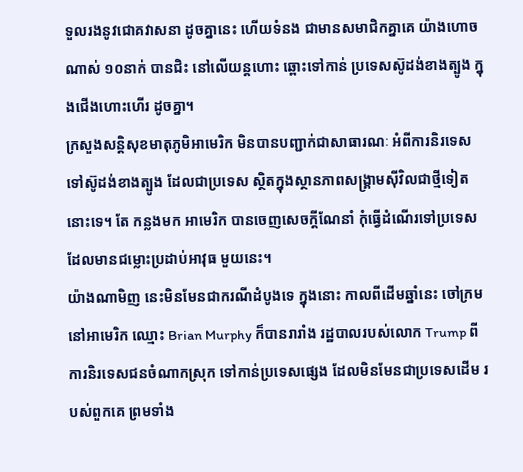ទួលរងនូវជោគវាសនា ដូចគ្នានេះ ហើយទំនង ជាមានសមាជិកគ្នាគេ យ៉ាងហោចណាស់ ១០នាក់ បានជិះ នៅលើយន្តហោះ ឆ្ពោះទៅកាន់ ប្រទេសស៊ូដង់ខាងត្បូង ក្នុងជើងហោះហើរ ដូចគ្នា។
ក្រសួងសន្តិសុខមាតុភូមិអាមេរិក មិនបានបញ្ជាក់ជាសាធារណៈ អំពីការនិរទេស ទៅស៊ូដង់ខាងត្បូង ដែលជាប្រទេស ស្ថិតក្នុងស្ថានភាពសង្គ្រាមស៊ីវិលជាថ្មីទៀត នោះទេ។ តែ កន្លងមក អាមេរិក បានចេញសេចក្តីណែនាំ កុំធ្វើដំណើរទៅប្រទេស ដែលមានជម្លោះប្រដាប់អាវុធ មួយនេះ។
យ៉ាងណាមិញ នេះមិនមែនជាករណីដំបូងទេ ក្នុងនោះ កាលពីដើមឆ្នាំនេះ ចៅក្រមនៅអាមេរិក ឈ្មោះ Brian Murphy ក៏បានរារាំង រដ្ឋបាលរបស់លោក Trump ពីការនិរទេសជនចំណាកស្រុក ទៅកាន់ប្រទេសផ្សេង ដែលមិនមែនជាប្រទេសដើម របស់ពួកគេ ព្រមទាំង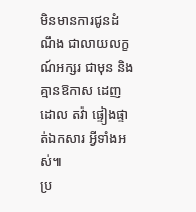មិនមានការជូនដំណឹង ជាលាយលក្ខណ៍អក្សរ ជាមុន និង គ្មានឱកាស ដេញដោល តវ៉ា ផ្ទៀងផ្ទាត់ឯកសារ អ្វីទាំងអស់៕
ប្រ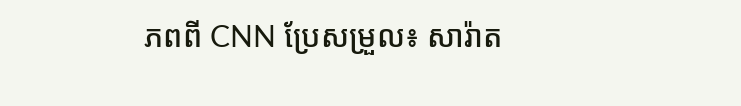ភពពី CNN ប្រែសម្រួល៖ សារ៉ាត